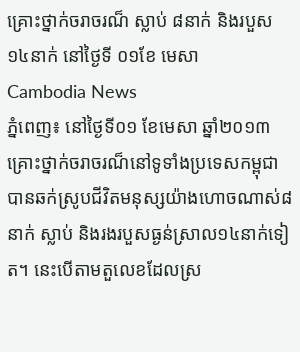គ្រោះថ្នាក់ចរាចរណ៏ ស្លាប់ ៨នាក់ និងរបួស ១៤នាក់ នៅថ្ងៃទី ០១ខែ មេសា
Cambodia News
ភ្នំពេញ៖ នៅថ្ងៃទី០១ ខែមេសា ឆ្នាំ២០១៣ គ្រោះថ្នាក់ចរាចរណ៏នៅទូទាំងប្រទេសកម្ពុជា បានឆក់ស្រូបជីវិតមនុស្សយ៉ាងហោចណាស់៨នាក់ ស្លាប់ និងរងរបួសធ្ងន់ស្រាល១៤នាក់ទៀត។ នេះបើតាមតួលេខដែលស្រ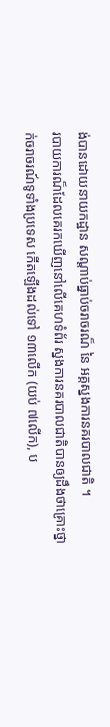ង់បានដោយនាយកដ្ឋាន សណ្ដាប់ធ្នាប់ចរាចរណ៏ នៃ អគ្គស្នងការនគរបាលជាតិ ។
របាយការណ៏ដែលគេរកឃើញនៅលើគេហទំព័រ ស្នងការនគរបាលជាតិបានឲ្យដឹងថាគ្រោះថ្នាក់ចរាចរណ៍ទូទាំងប្រទេស កើតឡើងដល់ទៅ ១៣លើក (យប់ ៧លើក), ប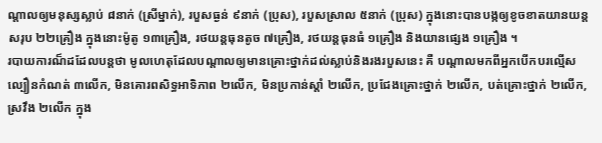ណ្តាលឲ្យមនុស្សស្លាប់ ៨នាក់ (ស្រីម្នាក់), របួសធ្ងន់ ៩នាក់ (ប្រុស), របួសស្រាល ៥នាក់ (ប្រុស) ក្នុងនោះបានបង្កឲ្យខូចខាតយានយន្តសរុប ២២គ្រឿង ក្នុងនោះម៉ូតូ ១៣គ្រឿង, រថយន្តធុនតូច ៧គ្រឿង, រថយន្តធុនធំ ១គ្រឿង និងយានផ្សេង ១គ្រឿង ។
របាយការណ៏ដដែលបន្តថា មូលហេតុដែលបណ្តាលឲ្យមានគ្រោះថ្នាក់ដល់ស្លាប់និងរងរបួសនេះ គឺ បណ្តាលមកពីអ្នកបើកបរល្មើសល្បឿនកំណត់ ៣លើក, មិនគោរពសិទ្ធអាទិភាព ២លើក, មិនប្រកាន់ស្តាំ ២លើក, ប្រជែងគ្រោះថ្នាក់ ២លើក, បត់គ្រោះថ្នាក់ ២លើក, ស្រវឹង ២លើក ក្នុង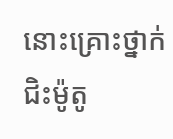នោះគ្រោះថ្នាក់ជិះម៉ូតូ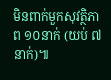មិនពាក់មួកសុវត្ថិភាព ១០នាក់ (យប់ ៧នាក់)៕